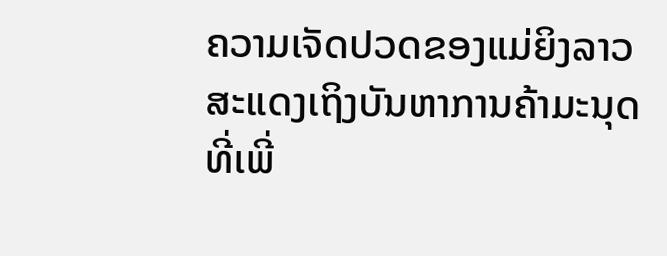ຄວາມເຈັດປວດຂອງແມ່ຍິງລາວສະແດງເຖິງບັນຫາການຄ້າມະນຸດທີ່ເພີ່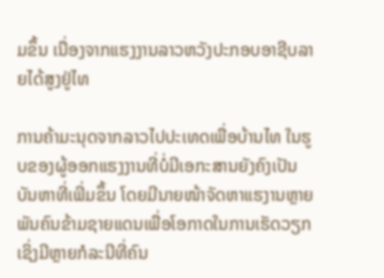ມຂຶ້ນ ເນື່ອງຈາກແຮງງານລາວຫວັງປະກອບອາຊີບລາຍໄດ້ສູງຢູ່ໄທ

ການຄ້າມະນຸດຈາກລາວໄປປະເທດເພື່ອບ້ານໄທ ໃນຮູບຂອງຜູ້ອອກແຮງງານທີ່ບໍ່ມີເອກະສານຍັງຄົງເປັນບັນຫາທີ່ເພີ່ມຂຶ້ນ ໂດຍມີນາຍໜ້າຈັດຫາແຮງານຫຼາຍພັນຄົນຂ້າມຊາຍແດນເພື່ອໂອກາດໃນການເຮັດວຽກ ເຊິ່ງມີຫຼາຍກໍລະນີທີ່ຄົນ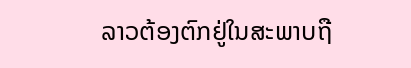ລາວຕ້ອງຕົກຢູ່ໃນສະພາບຖື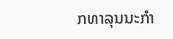ກທາລຸນນະກຳ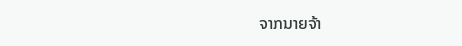ຈາກນາຍຈ້າ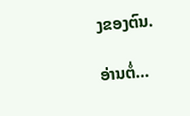ງຂອງຕົນ.

ອ່ານຕໍ່…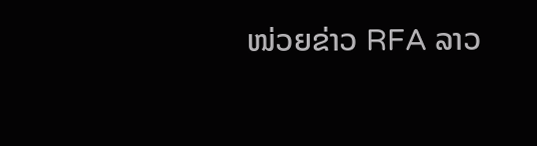ໜ່ວຍຂ່າວ RFA ລາວ